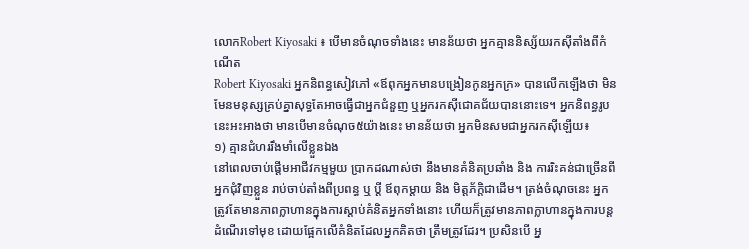លោកRobert Kiyosaki ៖ បើមានចំណុចទាំងនេះ មានន័យថា អ្នកគ្មាននិស្ស័យរកស៊ីតាំងពីកំណើត
Robert Kiyosaki អ្នកនិពន្ធសៀវភៅ «ឪពុកអ្នកមានបង្រៀនកូនអ្នកក្រ» បានលើកឡើងថា មិនមែនមនុស្សគ្រប់គ្នាសុទ្ធតែអាចធ្វើជាអ្នកជំនួញ ឬអ្នករកស៊ីជោគជ័យបាននោះទេ។ អ្នកនិពន្ធរូបនេះអះអាងថា មានបើមានចំណុច៥យ៉ាងនេះ មានន័យថា អ្នកមិនសមជាអ្នករកស៊ីឡើយ៖
១) គ្មានជំហររឹងមាំលើខ្លួនឯង
នៅពេលចាប់ផ្ដើមអាជីវកម្មមួយ ប្រាកដណាស់ថា នឹងមានគំនិតប្រឆាំង និង ការរិះគន់ជាច្រើនពីអ្នកជុំវិញខ្លួន រាប់ចាប់តាំងពីប្រពន្ធ ឬ ប្ដី ឪពុកម្ដាយ និង មិត្តភ័ក្ដិជាដើម។ ត្រង់ចំណុចនេះ អ្នកត្រូវតែមានភាពក្លាហានក្នុងការស្ដាប់គំនិតអ្នកទាំងនោះ ហើយក៏ត្រូវមានភាពក្លាហានក្នុងការបន្តដំណើរទៅមុខ ដោយផ្អែកលើគំនិតដែលអ្នកគិតថា ត្រឹមត្រូវដែរ។ ប្រសិនបើ អ្ន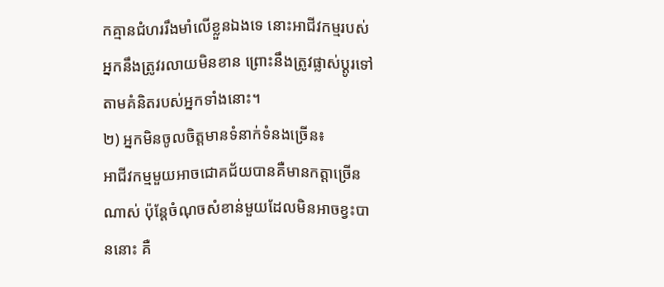កគ្មានជំហររឹងមាំលើខ្លួនឯងទេ នោះអាជីវកម្មរបស់អ្នកនឹងត្រូវរលាយមិនខាន ព្រោះនឹងត្រូវផ្លាស់ប្ដូរទៅតាមគំនិតរបស់អ្នកទាំងនោះ។
២) អ្នកមិនចូលចិត្តមានទំនាក់ទំនងច្រើន៖
អាជីវកម្មមួយអាចជោគជ័យបានគឺមានកត្តាច្រើនណាស់ ប៉ុន្តែចំណុចសំខាន់មួយដែលមិនអាចខ្វះបាននោះ គឺ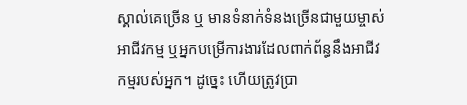ស្គាល់គេច្រើន ឬ មានទំនាក់ទំនងច្រើនជាមួយម្ចាស់អាជីវកម្ម ឬអ្នកបម្រើការងារដែលពាក់ព័ន្ធនឹងអាជីវកម្មរបស់អ្នក។ ដូច្នេះ ហើយត្រូវប្រា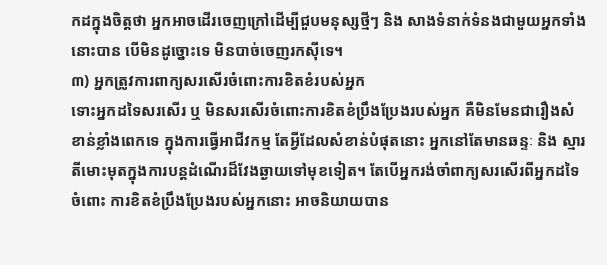កដក្នុងចិត្តថា អ្នកអាចដើរចេញក្រៅដើម្បីជួបមនុស្សថ្មីៗ និង សាងទំនាក់ទំនងជាមួយអ្នកទាំងនោះបាន បើមិនដូច្នោះទេ មិនបាច់ចេញរកស៊ីទេ។
៣) អ្នកត្រូវការពាក្យសរសើរចំពោះការខិតខំរបស់អ្នក
ទោះអ្នកដទៃសរសើរ ឬ មិនសរសើរចំពោះការខិតខំប្រឹងប្រែងរបស់អ្នក គឺមិនមែនជារឿងសំខាន់ខ្លាំងពេកទេ ក្នុងការធ្វើអាជីវកម្ម តែអ្វីដែលសំខាន់បំផុតនោះ អ្នកនៅតែមានឆន្ទៈ និង ស្មារតីមោះមុតក្នុងការបន្តដំណើរដ៏វែងឆ្ងាយទៅមុខទៀត។ តែបើអ្នករង់ចាំពាក្យសរសើរពីអ្នកដទៃចំពោះ ការខិតខំប្រឹងប្រែងរបស់អ្នកនោះ អាចនិយាយបាន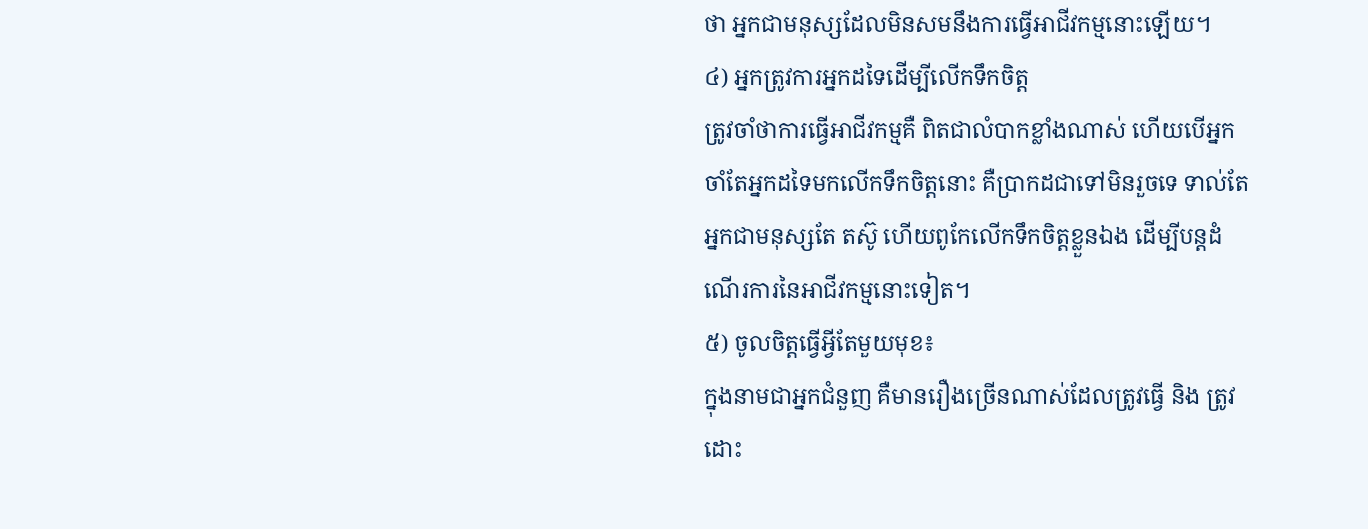ថា អ្នកជាមនុស្សដែលមិនសមនឹងការធ្វើអាជីវកម្មនោះឡើយ។
៤) អ្នកត្រូវការអ្នកដទៃដើម្បីលើកទឹកចិត្ត
ត្រូវចាំថាការធ្វើអាជីវកម្មគឺ ពិតជាលំបាកខ្លាំងណាស់ ហើយបើអ្នកចាំតែអ្នកដទៃមកលើកទឹកចិត្តនោះ គឺប្រាកដជាទៅមិនរួចទេ ទាល់តែអ្នកជាមនុស្សតែ តស៊ូ ហើយពូកែលើកទឹកចិត្តខ្លួនឯង ដើម្បីបន្តដំណើរការនៃអាជីវកម្មនោះទៀត។
៥) ចូលចិត្តធ្វើអ្វីតែមួយមុខ៖
ក្នុងនាមជាអ្នកជំនួញ គឺមានរឿងច្រើនណាស់ដែលត្រូវធ្វើ និង ត្រូវដោះ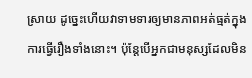ស្រាយ ដូច្នេះហើយវាទាមទារឲ្យមានភាពអត់ធ្មត់ក្នុងការធ្វើរឿងទាំងនោះ។ ប៉ុន្តែបើអ្នកជាមនុស្សដែលមិន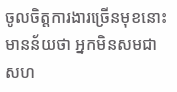ចូលចិត្តការងារច្រើនមុខនោះ មានន័យថា អ្នកមិនសមជាសហ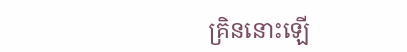គ្រិននោះឡើ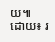យ៕
ដោយ៖ រ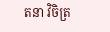តនា វិចិត្រ